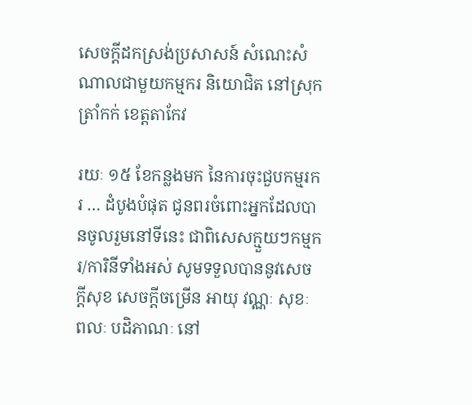សេចក្តីដកស្រង់ប្រសាសន៍ សំណេះសំណាលជាមួយកម្មករ និយោជិត នៅស្រុកត្រាំកក់ ខេត្តតាកែវ

រយៈ ១៥ ខែកន្លងមក នៃការចុះជួបកម្មរករ … ដំបូងបំផុត ជូនពរចំពោះអ្នកដែលបានចូលរួមនៅទីនេះ ជាពិសេសក្មួយៗកម្មករ/ការិនីទាំងអស់ សូមទទួលបាននូវសេចក្ដីសុខ សេចក្ដីចម្រើន អាយុ វណ្ណៈ សុខៈ ពលៈ បដិភាណៈ នៅ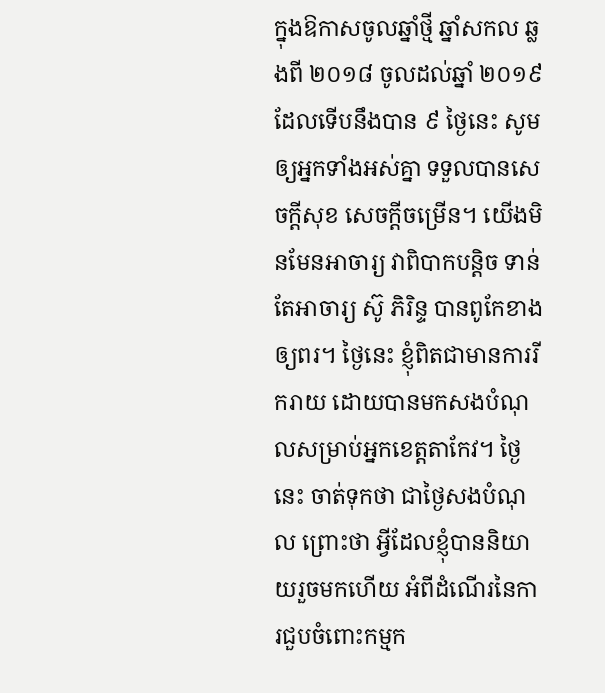ក្នុងឱកាសចូលឆ្នាំថ្មី ឆ្នាំសកល ឆ្លងពី ២០១៨ ចូលដល់ឆ្នាំ ២០១៩ ដែលទើបនឹងបាន ៩ ថ្ងៃនេះ សូមឲ្យអ្នកទាំងអស់គ្នា ទទួលបានសេចក្ដីសុខ សេចក្ដីចម្រើន។ យើងមិនមែនអាចារ្យ វាពិបាកបន្ដិច ទាន់តែអាចារ្យ ស៊ូ ភិរិន្ទ បានពូកែខាងឲ្យពរ។ ថ្ងៃនេះ ខ្ញុំពិតជាមានការរីករាយ ដោយបានមកសងបំណុលសម្រាប់អ្នកខេត្តតាកែវ។ ថ្ងៃនេះ ចាត់ទុកថា ជាថ្ងៃសងបំណុល ព្រោះថា អ្វីដែលខ្ញុំបាននិយាយរួចមកហើយ អំពីដំណើរនៃការជួបចំពោះកម្មក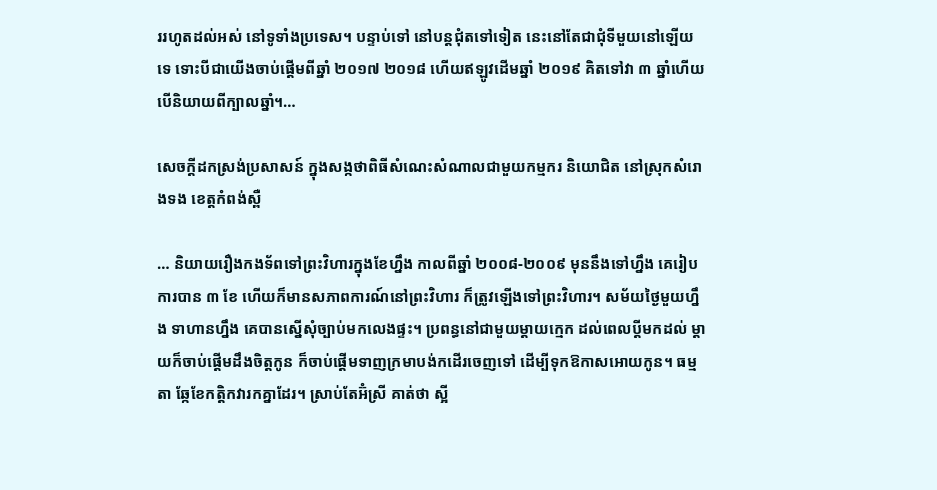ររហូតដល់អស់ នៅទូទាំងប្រទេស។ បន្ទាប់ទៅ នៅបន្តជុំតទៅទៀត នេះនៅតែជាជុំទីមួយនៅឡើយទេ ទោះបីជាយើងចាប់ផ្ដើមពីឆ្នាំ ២០១៧ ២០១៨ ហើយឥឡូវដើមឆ្នាំ ២០១៩ គិតទៅវា ៣ ឆ្នាំហើយ បើនិយាយពីក្បាលឆ្នាំ។…

សេចក្តីដកស្រង់ប្រសាសន៍ ក្នុងសង្កថាពិធីសំណេះសំណាលជាមួយកម្មករ និយោជិត នៅស្រុកសំរោងទង ខេត្តកំពង់ស្ពឺ

… និយាយរឿងកងទ័ពទៅព្រះវិហារក្នុងខែហ្នឹង កាលពីឆ្នាំ ២០០៨-២០០៩ មុននឹងទៅហ្នឹង គេរៀបការបាន ៣ ខែ ហើយក៏មានសភាពការណ៍នៅព្រះវិហារ ក៏ត្រូវឡើងទៅព្រះវិហារ។ សម័យថ្ងៃមួយហ្នឹង ទាហានហ្នឹង គេបានស្នើសុំច្បាប់មកលេងផ្ទះ។ ប្រពន្ធនៅជាមួយម្ដាយក្មេក ដល់ពេលប្ដីមកដល់ ម្ដាយក៏ចាប់ផ្ដើមដឹងចិត្តកូន ក៏ចាប់ផ្ដើមទាញក្រមាបង់កដើរចេញទៅ ដើម្បីទុកឱកាសអោយកូន។ ធម្មតា ឆ្កែខែកត្ដិកវារកគ្នាដែរ។ ស្រាប់តែអ៊ំស្រី គាត់ថា ស្អី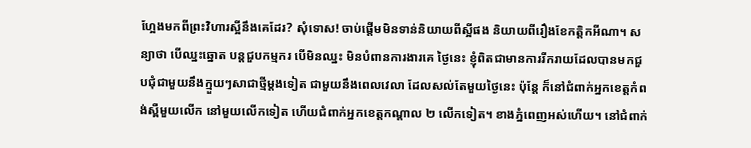ហ្អែងមកពីព្រះវិហារស្អីនឹងគេដែរ? សុំទោស! ចាប់ផ្ដើមមិនទាន់និយាយពីស្អីផង និយាយពីរឿងខែកត្ដិកអីណា។ សន្យាថា បើឈ្នះឆ្នោត បន្តជួបកម្មករ បើមិនឈ្នះ មិនបំពានការងារគេ ថ្ងៃនេះ ខ្ញុំពិតជាមានការរីករាយដែលបានមកជួបជុំជាមួយនឹងក្មួយៗសាជាថ្មីម្ដងទៀត ជាមួយនឹងពេលវេលា ដែលសល់តែមួយថ្ងៃនេះ ប៉ុន្តែ ក៏នៅជំពាក់អ្នកខេត្តកំពង់ស្ពឺមួយលើក នៅមួយលើកទៀត ហើយជំពាក់អ្នកខេត្តកណ្ដាល ២ លើកទៀត។ ខាងភ្នំពេញអស់ហើយ។ នៅជំពាក់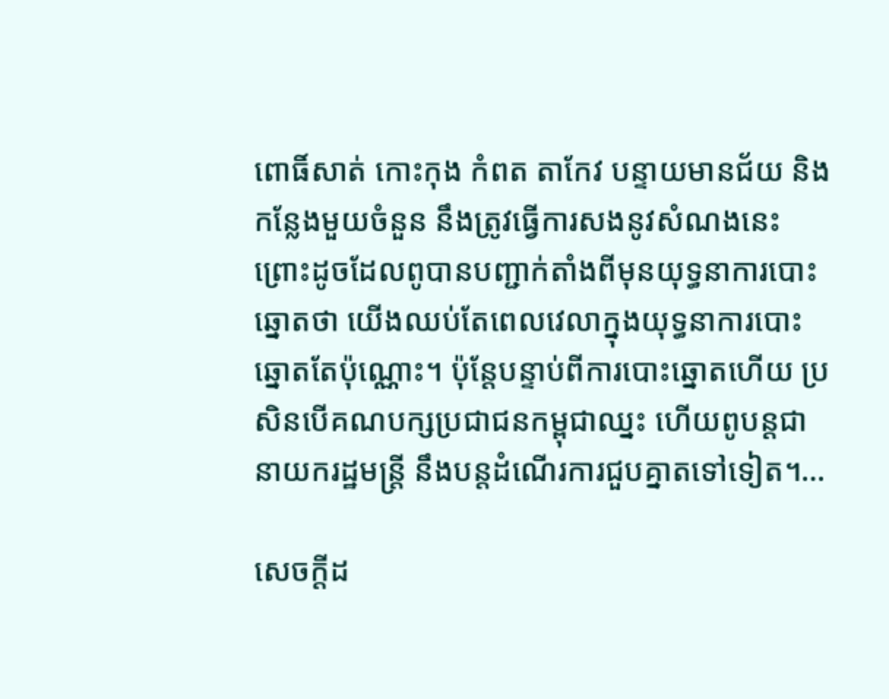ពោធិ៍សាត់ កោះកុង កំពត តាកែវ បន្ទាយមានជ័យ និងកន្លែងមួយចំនួន នឹងត្រូវធ្វើការសងនូវសំណងនេះ ព្រោះដូចដែលពូបានបញ្ជាក់តាំងពីមុនយុទ្ធនាការបោះឆ្នោតថា យើងឈប់តែពេលវេលាក្នុងយុទ្ធនាការបោះឆ្នោតតែប៉ុណ្ណោះ។ ប៉ុន្តែបន្ទាប់ពីការបោះឆ្នោតហើយ ប្រសិនបើគណបក្សប្រជាជនកម្ពុជាឈ្នះ ហើយពូបន្តជានាយករដ្ឋមន្រ្តី នឹងបន្តដំណើរការជួបគ្នាតទៅទៀត។…

សេចក្តីដ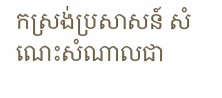កស្រង់ប្រសាសន៍ សំណេះសំណាលជា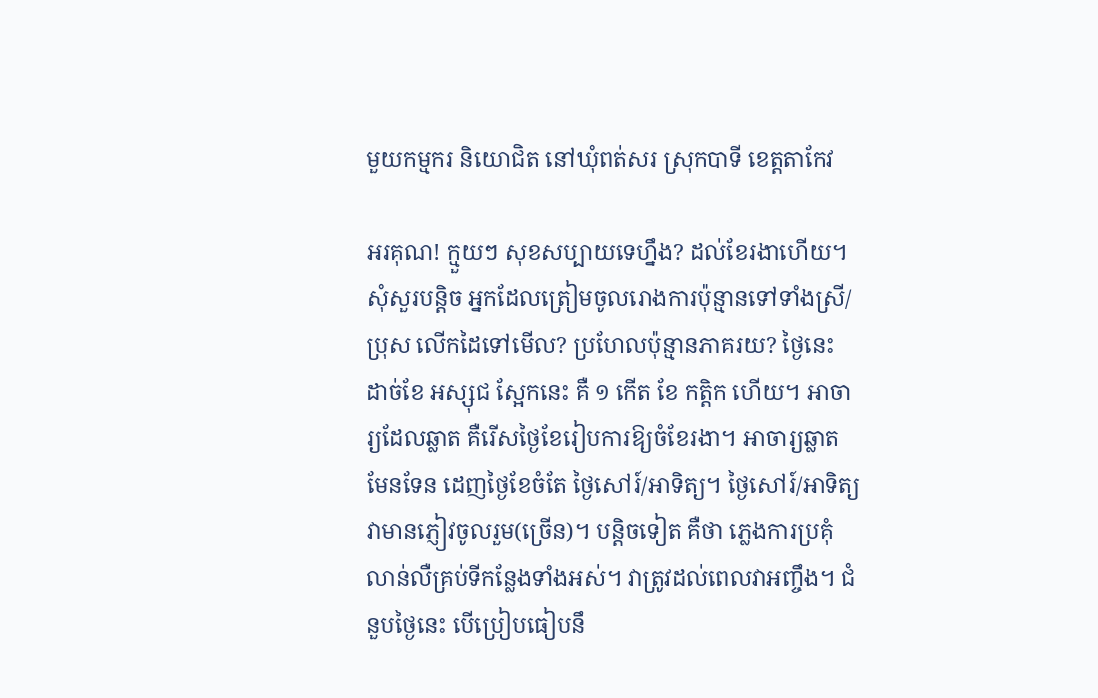មួយកម្មករ និយោជិត នៅឃុំពត់សរ ស្រុកបាទី ខេត្តតាកែវ

អរគុណ! ក្មួយៗ សុខសប្បាយទេហ្នឹង? ដល់ខែរងាហើយ។ សុំសួរបន្តិច អ្នកដែលត្រៀមចូលរោងការប៉ុន្មានទៅទាំងស្រី/ប្រុស លើកដៃទៅមើល? ប្រហែលប៉ុន្មានភាគរយ? ថ្ងៃនេះ ដាច់ខែ អស្សុជ ស្អែកនេះ គឺ ១ កើត ខែ កត្តិក ហើយ។ អាចារ្យដែលឆ្លាត គឺរើសថ្ងៃខែរៀបការឱ្យចំខែរងា។ អាចារ្យឆ្លាតមែនទែន ដេញថ្ងៃខែចំតែ ថ្ងៃសៅរ៍/អាទិត្យ។ ថ្ងៃសៅរ៍/អាទិត្យ វាមានភ្ញៀវចូលរួម(ច្រើន)។ បន្តិចទៀត គឺថា ភ្លេងការប្រគុំលាន់លឺគ្រប់ទីកន្លែងទាំងអស់។ វាត្រូវដល់ពេលវាអញ្ចឹង។ ជំនួបថ្ងៃនេះ បើប្រៀបធៀបនឹ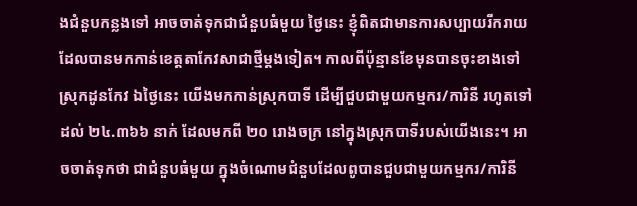ងជំនួបកន្លងទៅ អាចចាត់ទុកជាជំនួបធំមួយ ថ្ងៃនេះ ខ្ញុំពិតជាមានការសប្បាយរីករាយ ដែលបានមកកាន់ខេត្តតាកែវសាជាថ្មីម្តងទៀត។ កាលពីប៉ុន្មានខែមុនបានចុះខាងទៅស្រុកដូនកែវ ឯថ្ងៃនេះ យើងមកកាន់ស្រុកបាទី ដើម្បីជួបជាមួយកម្មករ/ការិនី រហូតទៅដល់ ២៤.៣៦៦ នាក់ ដែលមកពី ២០ រោងចក្រ នៅក្នុងស្រុកបាទីរបស់យើងនេះ។ អាចចាត់ទុកថា ជាជំនួបធំមួយ ក្នុងចំណោមជំនួបដែលពូបានជួបជាមួយកម្មករ/ការិនី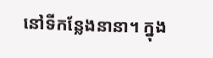នៅទីកន្លែងនានា។ ក្នុង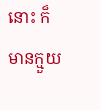នោះ ក៏មានក្មួយ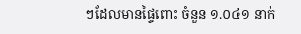ៗដែលមានផ្ទៃពោះ ចំនួន ១.០៤១ នាក់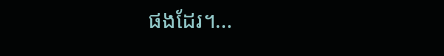ផងដែរ។…